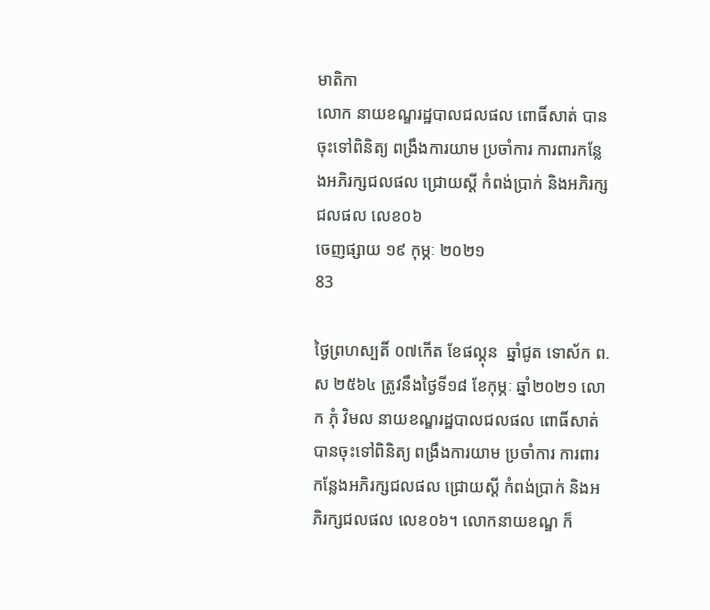មាតិកា
លោក នាយខណ្ឌរដ្ឋបាលជលផល ពោធិ៍សាត់ បានចុះទៅពិនិត្យ ពង្រឹងការយាម ប្រចាំការ ការពារកន្លែងអភិរក្សជលផល ជ្រោយស្ដី កំពង់ប្រាក់ និងអភិរក្សជលផល លេខ០៦
ចេញផ្សាយ ១៩ កុម្ភៈ ២០២១
83

ថ្ងៃព្រហស្បតិ៍ ០៧កើត ខែផល្គុន  ឆ្នាំជូត ទោស័ក ព.ស ២៥៦៤ ត្រូវនឹងថ្ងៃទី១៨ ខែកុម្ភៈ ឆ្នាំ២០២១ លោក ភុំ វិមល នាយខណ្ឌរដ្ឋបាលជលផល ពោធិ៍សាត់ បានចុះទៅពិនិត្យ ពង្រឹងការយាម ប្រចាំការ ការពារកន្លែងអភិរក្សជលផល ជ្រោយស្ដី កំពង់ប្រាក់ និងអភិរក្សជលផល លេខ០៦។ លោកនាយខណ្ឌ ក៏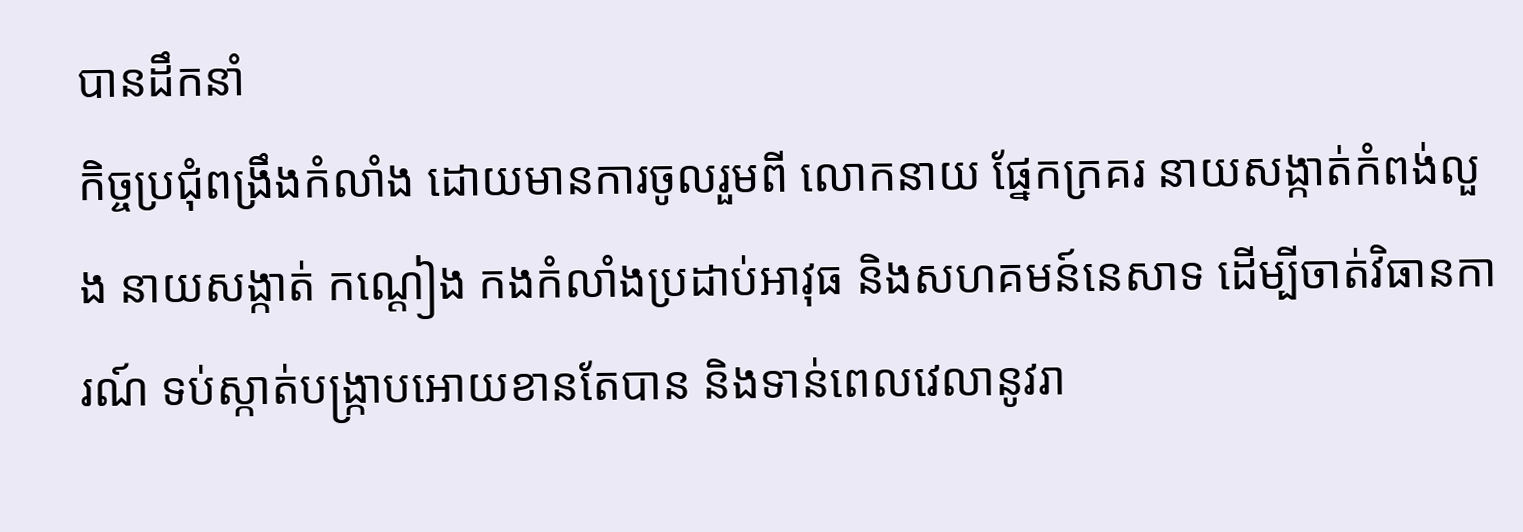បានដឹកនាំ
កិច្ចប្រជុំពង្រឹងកំលាំង ដោយមានការចូលរួមពី លោកនាយ ផ្នែកក្រគរ នាយសង្កាត់កំពង់លួង នាយសង្កាត់ កណ្ដៀង កងកំលាំងប្រដាប់អាវុធ និងសហគមន៍នេសាទ ដើម្បីចាត់វិធានការណ៍ ទប់ស្កាត់បង្រ្កាបអោយខានតែបាន និងទាន់ពេលវេលានូវរា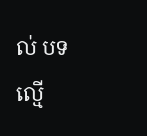ល់ បទ ល្មើ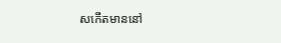សកើតមាននៅ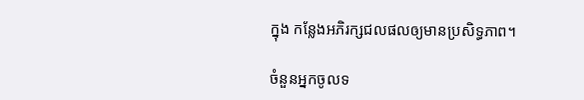ក្នុង កន្លែងអភិរក្សជលផលឲ្យមានប្រសិទ្ធភាព។

ចំនួនអ្នកចូលទ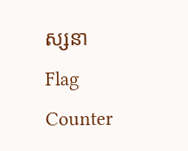ស្សនា
Flag Counter